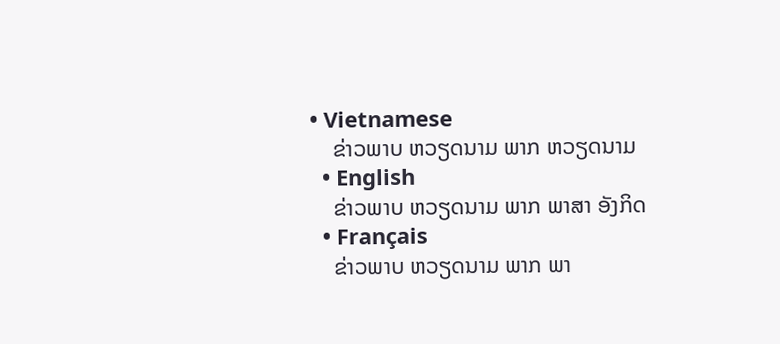• Vietnamese
    ຂ່າວພາບ ຫວຽດນາມ ພາກ ຫວຽດນາມ
  • English
    ຂ່າວພາບ ຫວຽດນາມ ພາກ ພາສາ ອັງກິດ
  • Français
    ຂ່າວພາບ ຫວຽດນາມ ພາກ ພາ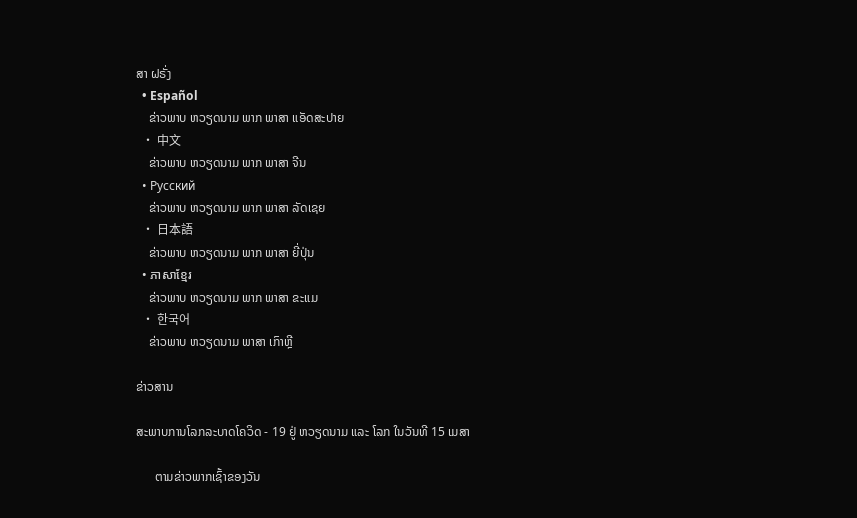ສາ ຝຣັ່ງ
  • Español
    ຂ່າວພາບ ຫວຽດນາມ ພາກ ພາສາ ແອັດສະປາຍ
  • 中文
    ຂ່າວພາບ ຫວຽດນາມ ພາກ ພາສາ ຈີນ
  • Русский
    ຂ່າວພາບ ຫວຽດນາມ ພາກ ພາສາ ລັດເຊຍ
  • 日本語
    ຂ່າວພາບ ຫວຽດນາມ ພາກ ພາສາ ຍີ່ປຸ່ນ
  • ភាសាខ្មែរ
    ຂ່າວພາບ ຫວຽດນາມ ພາກ ພາສາ ຂະແມ
  • 한국어
    ຂ່າວພາບ ຫວຽດນາມ ພາສາ ເກົາຫຼີ

ຂ່າວສານ

ສະພາບການໂລກລະບາດໂຄວິດ - 19 ຢູ່ ຫວຽດນາມ ແລະ ໂລກ ໃນວັນທີ 15 ເມສາ

      ຕາມຂ່າວພາກເຊົ້າຂອງວັນ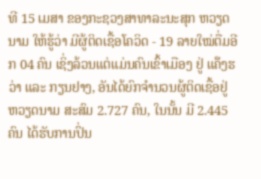ທີ 15 ເມສາ ຂອງກະຊວງສາທາລະນະສຸກ ຫວຽດນາມ ໃຫ້ຮູ້ວ່າ ມີຜູ້ຕິດເຊື້ອໂຄວິດ - 19 ລາຍໃໝ່ຕື່ມອີກ 04 ຄົນ ເຊິ່ງລ້ວນແຕ່ແມ່ນຄົນເຂົ້າເມືອງ ຢູ່ ແຄ໊ງຮວ່າ ແລະ ກຽນຢາງ, ອັນໄດ້ຍົກຈຳນວນຜູ້ຕິດເຊື້ອຢູ່ ຫວຽດນາມ ສະສົມ 2.727 ຄົນ, ໃນນັ້ນ ມີ 2.445 ຄົນ ໄດ້ຮັບການປິ່ນ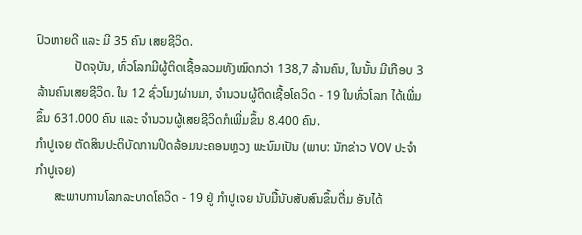ປົວຫາຍດີ ແລະ ມີ 35 ຄົນ ເສຍຊີວິດ.
            ປັດຈຸບັນ, ທົ່ວໂລກມີຜູ້ຕິດເຊື້ອລວມທັງໝົດກວ່າ 138,7 ລ້ານຄົນ, ໃນນັ້ນ ມີເກືອບ 3 ລ້ານຄົນເສຍຊີວິດ. ໃນ 12 ຊົ່ວໂມງຜ່ານມາ, ຈຳນວນຜູ້ຕິດເຊື້ອໂຄວິດ - 19 ໃນທົ່ວໂລກ ໄດ້ເພີ່ມຂຶ້ນ 631.000 ຄົນ ແລະ ຈຳນວນຜູ້ເສຍຊີວິດກໍເພີ່ມຂຶ້ນ 8.400 ຄົນ.
ກຳປູເຈຍ ຕັດສິນປະຕິບັດການປິດລ້ອມນະຄອນຫຼວງ ພະນົມເປັນ (ພາບ: ນັກຂ່າວ VOV ປະຈຳ ກຳປູເຈຍ)
      ສະພາບການໂລກລະບາດໂຄວິດ - 19 ຢູ່ ກຳປູເຈຍ ນັບມື້ນັບສັບສົນຂຶ້ນຕື່ມ ອັນໄດ້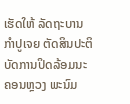ເຮັດໃຫ້ ລັດຖະບານ ກຳປູເຈຍ ຕັດສິນປະຕິບັດການປິດລ້ອມນະຄອນຫຼວງ ພະນົມ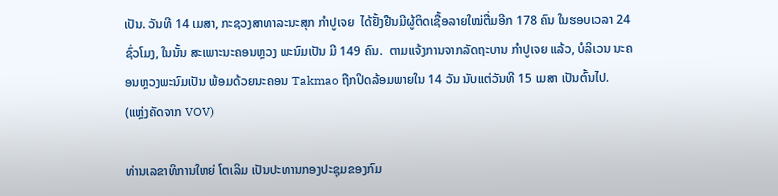ເປັນ. ວັນທີ 14 ເມສາ, ກະຊວງສາທາລະນະສຸກ ກຳປູເຈຍ  ໄດ້ຢັ້ງຢືນມີຜູ້ຕິດເຊື້ອລາຍໃໝ່ຕື່ມອີກ 178 ຄົນ ໃນຮອບເວລາ 24 ຊົ່ວໂມງ, ໃນນັ້ນ ສະເພາະນະຄອນຫຼວງ ພະນົມເປັນ ມີ 149 ຄົນ.  ຕາມແຈ້ງການຈາກລັດຖະບານ ກຳປູເຈຍ ແລ້ວ, ບໍລິເວນ ນະຄອນຫຼວງພະນົມເປັນ ພ້ອມດ້ວຍນະຄອນ Takmao ຖືກປິດລ້ອມພາຍໃນ 14 ວັນ ນັບແຕ່ວັນທີ 15 ເມສາ ເປັນຕົ້ນໄປ.
(ແຫຼ່ງຄັດຈາກ VOV)

ທ່ານເລຂາທິການໃຫຍ່ ໂຕເລິມ ເປັນປະທານກອງປະຊຸມຂອງກົມ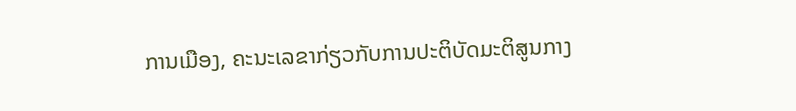ການເມືອງ, ຄະນະເລຂາກ່ຽວກັບການປະຕິບັດມະຕິສູນກາງ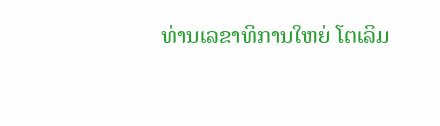ທ່ານເລຂາທິການໃຫຍ່ ໂຕເລິມ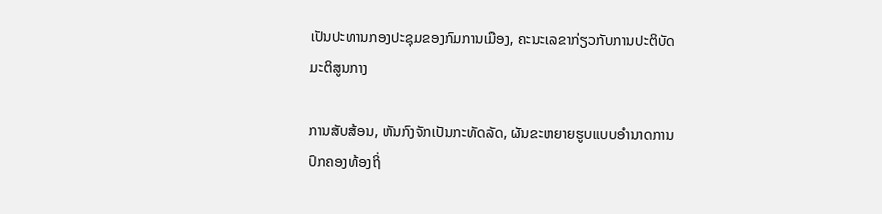ເປັນປະທານກອງປະຊຸມຂອງກົມການເມືອງ, ຄະນະເລຂາກ່ຽວກັບການປະຕິບັດມະຕິສູນກາງ

ການສັບສ້ອນ, ຫັນກົງຈັກເປັນກະທັດລັດ, ຜັນຂະຫຍາຍຮູບແບບອຳນາດການປົກຄອງທ້ອງຖິ່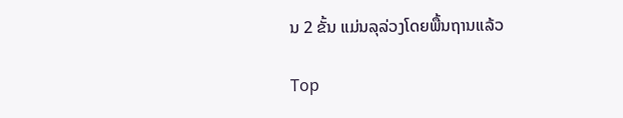ນ 2 ຂັ້ນ ແມ່ນລຸລ່ວງໂດຍພື້ນຖານແລ້ວ

Top